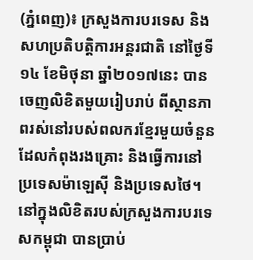(ភ្នំពេញ)៖ ក្រសួងការបរទេស និងសហប្រតិបត្តិការអន្តរជាតិ នៅថ្ងៃទី១៤ ខែមិថុនា ឆ្នាំ២០១៧នេះ បានចេញលិខិតមួយរៀបរាប់ ពីស្ថានភាពរស់នៅរបស់ពលករខ្មែរមួយចំនួនដែលកំពុងរងគ្រោះ និងធ្វើការនៅប្រទេសម៉ាឡេស៊ី និងប្រទេសថៃ។ នៅក្នុងលិខិតរបស់ក្រសួងការបរទេសកម្ពុជា បានប្រាប់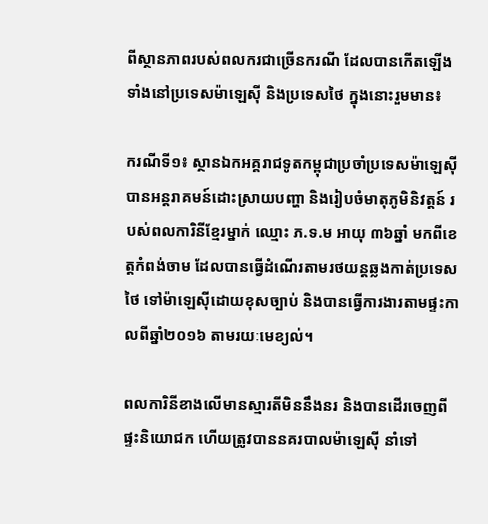ពីស្ថានភាពរបស់ពលករជាច្រើនករណី ដែលបានកើតឡើង ទាំងនៅប្រទេសម៉ាឡេស៊ី និងប្រទេសថៃ ក្នុងនោះរួមមាន៖

ករណីទី១៖ ស្ថានឯកអគ្គរាជទូតកម្ពុជាប្រចាំប្រទេសម៉ាឡេស៊ី បានអន្តរាគមន៍ដោះស្រាយបញ្ហា និងរៀបចំមាតុភូមិនិវត្តន៍ របស់ពលការិនីខ្មែរម្នាក់ ឈ្មោះ ភ.ទ.ម អាយុ ៣៦ឆ្នាំ មកពីខេត្តកំពង់ចាម ដែលបានធ្វើដំណើរតាមរថយន្តឆ្លងកាត់ប្រទេសថៃ ទៅម៉ាឡេស៊ីដោយខុសច្បាប់ និងបានធ្វើការងារតាមផ្ទះកាលពីឆ្នាំ២០១៦ តាមរយៈមេខ្យល់។

ពលការិនីខាងលើមានស្មារតីមិននឹងនរ និងបានដើរចេញពីផ្ទះនិយោជក ហើយត្រូវបាននគរបាលម៉ាឡេស៊ី នាំទៅ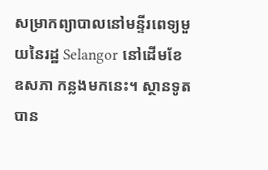សម្រាកព្យាបាលនៅមន្ទីរពេទ្យមួយនៃរដ្ឋ Selangor នៅដើមខែឧសភា កន្លងមកនេះ។ ស្ថានទូតបាន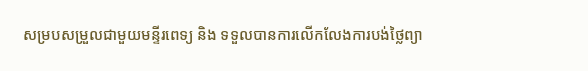សម្របសម្រួលជាមួយមន្ទីរពេទ្យ និង ទទួលបានការលើកលែងការបង់ថ្លៃព្យា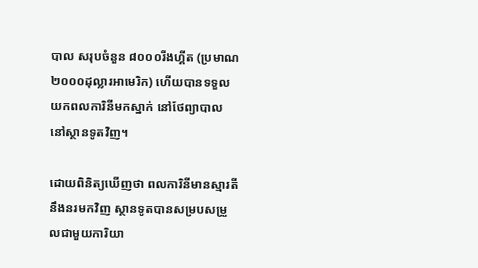បាល សរុបចំនួន ៨០០០រីងហ្គីត (ប្រមាណ ២០០០ដុល្លារអាមេរិក) ហើយបានទទួលយកពលការិនីមកស្នាក់ នៅថែព្យាបាល នៅស្ថានទូតវិញ។

ដោយពិនិត្យឃើញថា ពលការិនីមានស្មារតីនឹងនរមកវិញ ស្ថានទូតបានសម្របសម្រួលជាមួយការិយា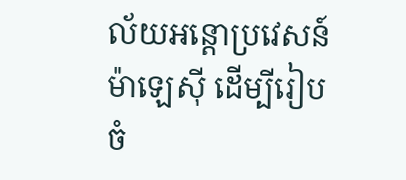ល័យអន្តោប្រវេសន៍ម៉ាឡេស៊ី ដើម្បីរៀបចំ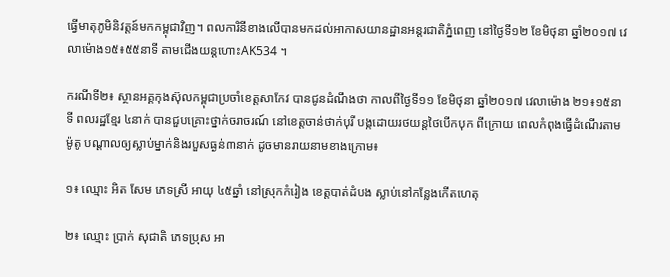ធ្វើមាតុភូមិនិវត្តន៍មកកម្ពុជាវិញ។ ពលការិនីខាងលើបានមកដល់អាកាសយានដ្ឋានអន្តរជាតិភ្នំពេញ នៅថ្ងៃទី១២ ខែមិថុនា ឆ្នាំ២០១៧ វេលាម៉ោង១៥៖៥៥នាទី តាមជើងយន្តហោះAK534 ។

ករណីទី២៖ ស្ថានអគ្គកុងស៊ុលកម្ពុជាប្រចាំខេត្តសាកែវ បានជូនដំណឹងថា កាលពីថ្ងៃទី១១ ខែមិថុនា ឆ្នាំ២០១៧ វេលាម៉ោង ២១៖១៥នាទី ពលរដ្ឋខ្មែរ ៤នាក់ បានជួបគ្រោះថ្នាក់ចរាចរណ៍ នៅខេត្តចាន់ថាក់បុរី បង្កដោយរថយន្តថៃបើកបុក ពីក្រោយ ពេលកំពុងធ្វើដំណើរតាមម៉ូតូ បណ្តាលឲ្យស្លាប់ម្នាក់និងរបួសធ្ងន់៣នាក់ ដូចមានរាយនាមខាងក្រោម៖

១៖ ឈ្មោះ អិត សែម ភេទស្រី អាយុ ៤៥ឆ្នាំ នៅស្រុកកំរៀង ខេត្តបាត់ដំបង ស្លាប់នៅកន្លែងកើតហេតុ

២៖ ឈ្មោះ ប្រាក់ សុជាតិ ភេទប្រុស អា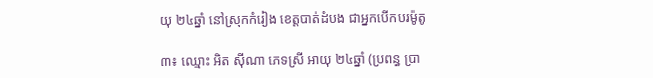យុ ២៤ឆ្នាំ នៅស្រុកកំរៀង ខេត្តបាត់ដំបង ជាអ្នកបើកបរម៉ូតូ

៣៖ ឈ្មោះ អិត ស៊ីណា ភេទស្រី អាយុ ២៤ឆ្នាំ (ប្រពន្ធ ប្រា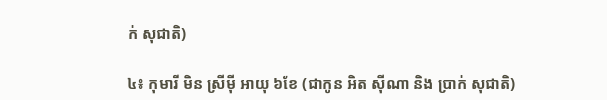ក់ សុជាតិ)

៤៖ កុមារី មិន ស្រីម៉ី អាយុ ៦ខែ (ជាកូន អិត ស៊ីណា និង ប្រាក់ សុជាតិ)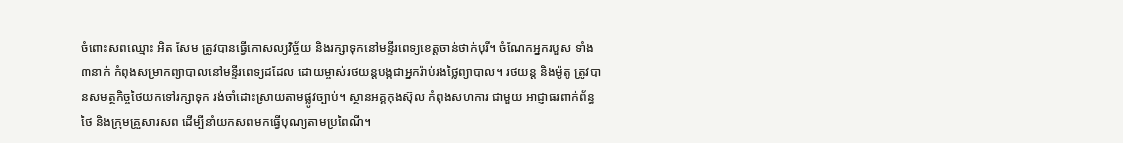ចំពោះសពឈ្មោះ អិត សែម ត្រូវបានធ្វើកោសល្យវិច្ច័យ និងរក្សាទុកនៅមន្ទីរពេទ្យខេត្តចាន់ថាក់បុរី។ ចំណែកអ្នករបួស ទាំង៣នាក់ កំពុងសម្រាកព្យាបាលនៅមន្ទីរពេទ្យដដែល ដោយម្ចាស់រថយន្តបង្កជាអ្នករ៉ាប់រងថ្លៃព្យាបាល។ រថយន្ត និងម៉ូតូ ត្រូវបានសមត្ថកិច្ចថៃយកទៅរក្សាទុក រង់ចាំដោះស្រាយតាមផ្លូវច្បាប់។ ស្ថានអគ្គកុងស៊ុល កំពុងសហការ ជាមួយ អាជ្ញាធរពាក់ព័ន្ធថៃ និងក្រុមគ្រួសារសព ដើម្បីនាំយកសពមកធ្វើបុណ្យតាមប្រពៃណី។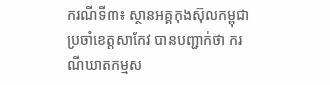ករណីទី៣៖ ស្ថានអគ្គកុងស៊ុលកម្ពុជាប្រចាំខេត្តសាកែវ បានបញ្ជាក់ថា ករណីឃាតកម្មស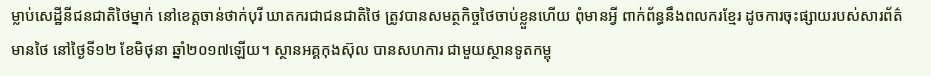ម្លាប់សេដ្ឋីនីជនជាតិថៃម្នាក់ នៅខេត្តចាន់ថាក់បុរី ឃាតករជាជនជាតិថៃ ត្រូវបានសមត្ថកិច្ចថៃចាប់ខ្លួនហើយ ពុំមានអ្វី ពាក់ព័ន្ធនឹងពលករខ្មែរ ដូចការចុះផ្សាយរបស់សារព័ត៌មានថៃ នៅថ្ងៃទី១២ ខែមិថុនា ឆ្នាំ២០១៧ឡើយ។ ស្ថានអគ្គកុងស៊ុល បានសហការ ជាមួយស្ថានទូតកម្ពុ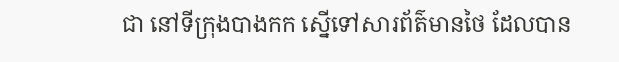ជា នៅទីក្រុងបាងកក ស្នើទៅសារព័ត៌មានថៃ ដែលបាន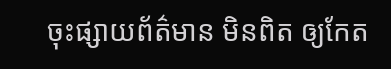ចុះផ្សាយព័ត៌មាន មិនពិត ឲ្យកែត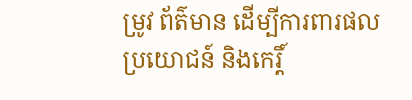ម្រូវ ព័ត៌មាន ដើម្បីការពារផលប្រយោជន៍ និងកេរ្តិ៍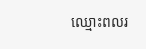ឈ្មោះពលរ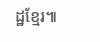ដ្ឋខ្មែរ៕